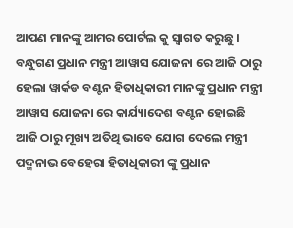ଆପଣ ମାନଙ୍କୁ ଆମର ପୋର୍ଟଲ କୁ ସ୍ୱାଗତ କରୁଛୁ । ବନ୍ଧୁଗଣ ପ୍ରଧାନ ମନ୍ତ୍ରୀ ଆୱାସ ଯୋଜନା ରେ ଆଜି ଠାରୁ ହେଲା ୱାର୍କଡ ବଣ୍ଟନ ହିତାଧିକାରୀ ମାନଙ୍କୁ ପ୍ରଧାନ ମନ୍ତ୍ରୀ ଆୱାସ ଯୋଜନା ରେ କାର୍ଯ୍ୟାଦେଶ ବଣ୍ଟନ ହୋଇଛି ଆଜି ଠାରୁ ମୂଖ୍ୟ ଅତିଥି ଭାବେ ଯୋଗ ଦେଲେ ମନ୍ତ୍ରୀ ପଦ୍ମନାଭ ବେହେରା ହିତାଧିକାରୀ ଙ୍କୁ ପ୍ରଧାନ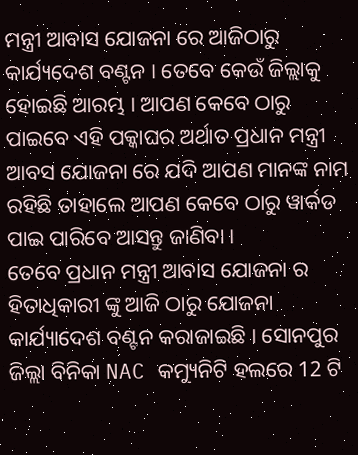ମନ୍ତ୍ରୀ ଆବାସ ଯୋଜନା ରେ ଆଜିଠାରୁ କାର୍ଯ୍ୟଦେଶ ବଣ୍ଟନ । ତେବେ କେଉଁ ଜିଲ୍ଲାକୁ ହୋଇଛି ଆରମ୍ଭ । ଆପଣ କେବେ ଠାରୁ ପାଇବେ ଏହି ପକ୍କାଘର ଅର୍ଥାତ ପ୍ରଧାନ ମନ୍ତ୍ରୀ ଆବସ ଯୋଜନା ରେ ଯଦି ଆପଣ ମାନଙ୍କ ନାମ ରହିଛି ତାହାଲେ ଆପଣ କେବେ ଠାରୁ ୱାର୍କଡ ପାଇ ପାରିବେ ଆସନ୍ତୁ ଜାଣିବା ।
ତେବେ ପ୍ରଧାନ ମନ୍ତ୍ରୀ ଆବାସ ଯୋଜନା ର ହିତାଧିକାରୀ ଙ୍କୁ ଆଜି ଠାରୁ ଯୋଜନା କାର୍ଯ୍ୟାଦେଶ ବଣ୍ଟନ କରାଜାଇଛି । ସୋନପୁର ଜିଲ୍ଲା ବିନିକା NAC କମ୍ୟୁନିଟି ହଲରେ 12 ଟି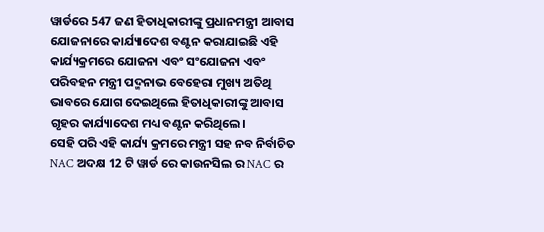ୱାର୍ଡରେ 547 ଜଣ ହିତାଧିକାରୀଙ୍କୁ ପ୍ରଧାନମନ୍ତ୍ରୀ ଆବାସ ଯୋଜନାରେ କାର୍ଯ୍ୟାଦେଶ ବଣ୍ଟନ କରାଯାଇଛି ଏହି କାର୍ଯ୍ୟକ୍ରମରେ ଯୋଜନା ଏବଂ ସଂଯୋଜନା ଏବଂ ପରିବହନ ମନ୍ତ୍ରୀ ପଦ୍ମନାଭ ବେହେରା ମୁଖ୍ୟ ଅତିଥି ଭାବରେ ଯୋଗ ଦେଇଥିଲେ ହିତାଧିକାରୀଙ୍କୁ ଆବାସ ଗୃହର କାର୍ଯ୍ୟାଦେଶ ମଧ୍ୟ ବଣ୍ଟନ କରିଥିଲେ।
ସେହି ପରି ଏହି କାର୍ଯ୍ୟ କ୍ରମରେ ମନ୍ତ୍ରୀ ସହ ନବ ନିର୍ବାଚିତ NAC ଅଦକ୍ଷ 12 ଟି ୱାର୍ଡ ରେ କାଉନସିଲ ର NAC ର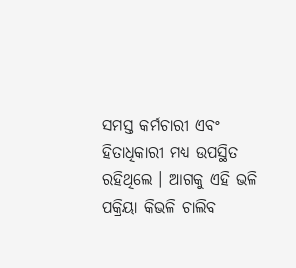ସମସ୍ତ କର୍ମଚାରୀ ଏବଂ ହିତାଧିକାରୀ ମଧ୍ୟ ଉପସ୍ଥିତ ରହିଥିଲେ । ଆଗକୁ ଏହି ଭଳି ପକ୍ରିୟା କିଭଳି ଚାଲିବ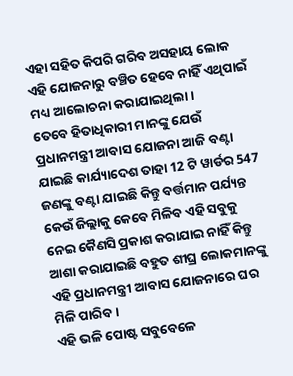ଏହା ସହିତ କିପରି ଗରିବ ଅସହାୟ ଲୋକ ଏହି ଯୋଜନାରୁ ବଞ୍ଚିତ ହେବେ ନାହିଁ ଏଥିପାଇଁ ମଧ୍ୟ ଆଲୋଚନା କରାଯାଇଥିଲା ।
ତେବେ ହିତାଧିକାରୀ ମାନଙ୍କୁ ଯେଉଁ ପ୍ରଧାନମନ୍ତ୍ରୀ ଆବାସ ଯୋଜନା ଆଜି ବଣ୍ଟା ଯାଇଛି କାର୍ଯ୍ୟାଦେଶ ତାହା 12 ଟି ୱାର୍ଡର 547 ଜଣଙ୍କୁ ବଣ୍ଟା ଯାଇଛି କିନ୍ତୁ ବର୍ତ୍ତମାନ ପର୍ଯ୍ୟନ୍ତ କେଉଁ ଜିଲ୍ଲାକୁ କେବେ ମିଳିବ ଏହି ସବୁକୁ ନେଇ କୈଣସି ପ୍ରକାଶ କରାଯାଇ ନାହିଁ କିନ୍ତୁ ଆଶା କରାଯାଇଛି ବହୁତ ଶୀଘ୍ର ଲୋକମାନଙ୍କୁ ଏହି ପ୍ରଧାନମନ୍ତ୍ରୀ ଆବାସ ଯୋଜନାରେ ଘର ମିଳି ପାରିବ ।
ଏହି ଭଳି ପୋଷ୍ଟ ସବୁବେଳେ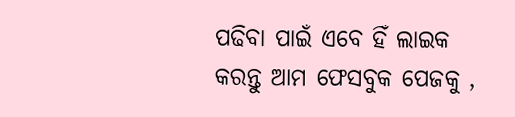ପଢିବା ପାଇଁ ଏବେ ହିଁ ଲାଇକ କରନ୍ତୁ ଆମ ଫେସବୁକ ପେଜକୁ ,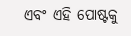ଏବଂ ଏହି ପୋଷ୍ଟକୁ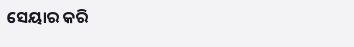ସେୟାର କରି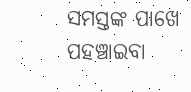ସମସ୍ତଙ୍କ ପାଖେ ପହଞ୍ଚାଇବା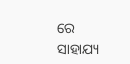ରେ ସାହାଯ୍ୟ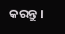କରନ୍ତୁ ।